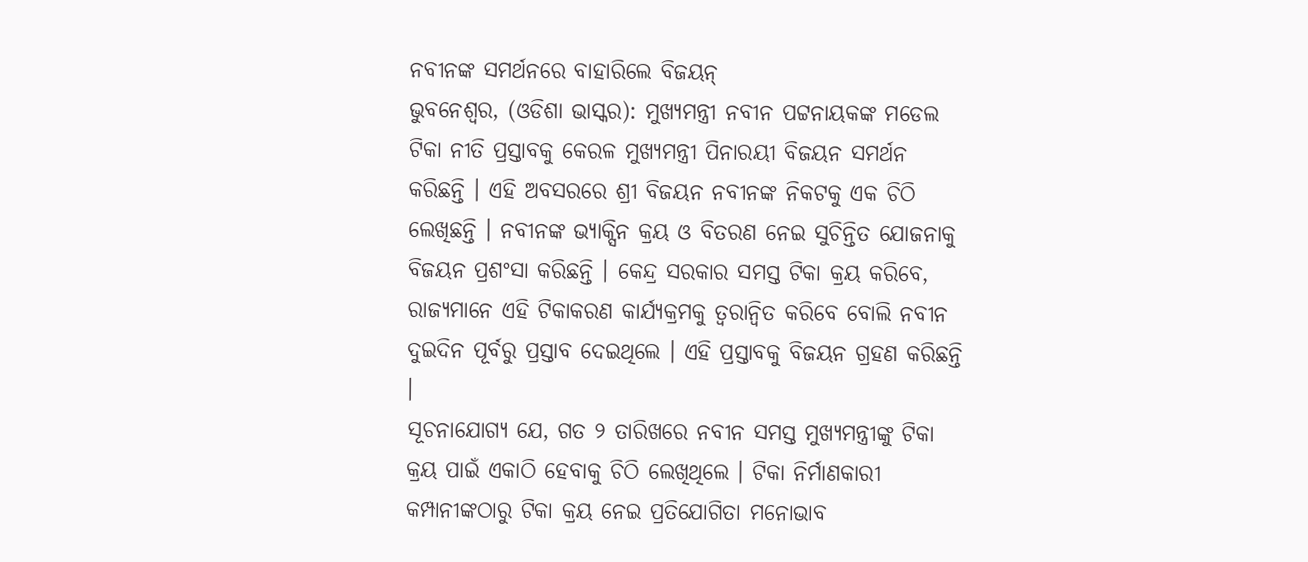ନବୀନଙ୍କ ସମର୍ଥନରେ ବାହାରିଲେ ବିଜୟନ୍
ଭୁବନେଶ୍ୱର, (ଓଡିଶା ଭାସ୍କର): ମୁଖ୍ୟମନ୍ତ୍ରୀ ନବୀନ ପଟ୍ଟନାୟକଙ୍କ ମଡେଲ ଟିକା ନୀତି ପ୍ରସ୍ତାବକୁ କେରଳ ମୁଖ୍ୟମନ୍ତ୍ରୀ ପିନାରୟୀ ବିଜୟନ ସମର୍ଥନ କରିଛନ୍ତି । ଏହି ଅବସରରେ ଶ୍ରୀ ବିଜୟନ ନବୀନଙ୍କ ନିକଟକୁ ଏକ ଚିଠି ଲେଖିଛନ୍ତି । ନବୀନଙ୍କ ଭ୍ୟାକ୍ସିନ କ୍ରୟ ଓ ବିତରଣ ନେଇ ସୁଚିନ୍ତିତ ଯୋଜନାକୁ ବିଜୟନ ପ୍ରଶଂସା କରିଛନ୍ତି । କେନ୍ଦ୍ର ସରକାର ସମସ୍ତ ଟିକା କ୍ରୟ କରିବେ, ରାଜ୍ୟମାନେ ଏହି ଟିକାକରଣ କାର୍ଯ୍ୟକ୍ରମକୁ ତ୍ୱରାନ୍ୱିତ କରିବେ ବୋଲି ନବୀନ ଦୁଇଦିନ ପୂର୍ବରୁ ପ୍ରସ୍ତାବ ଦେଇଥିଲେ । ଏହି ପ୍ରସ୍ତାବକୁ ବିଜୟନ ଗ୍ରହଣ କରିଛନ୍ତି ।
ସୂଚନାଯୋଗ୍ୟ ଯେ, ଗତ ୨ ତାରିଖରେ ନବୀନ ସମସ୍ତ ମୁଖ୍ୟମନ୍ତ୍ରୀଙ୍କୁ ଟିକା କ୍ରୟ ପାଇଁ ଏକାଠି ହେବାକୁ ଚିଠି ଲେଖିଥିଲେ । ଟିକା ନିର୍ମାଣକାରୀ କମ୍ପାନୀଙ୍କଠାରୁ ଟିକା କ୍ରୟ ନେଇ ପ୍ରତିଯୋଗିତା ମନୋଭାବ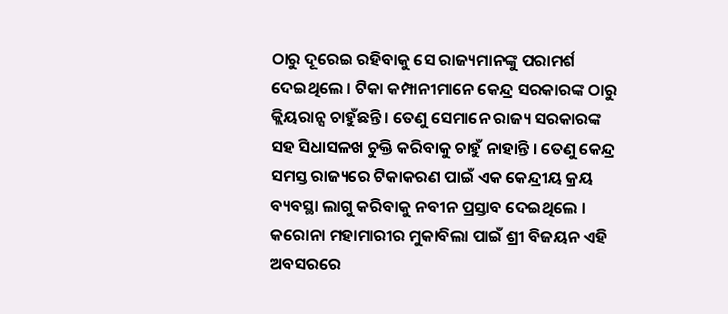ଠାରୁ ଦୂରେଇ ରହିବାକୁ ସେ ରାଜ୍ୟମାନଙ୍କୁ ପରାମର୍ଶ ଦେଇଥିଲେ । ଟିକା କମ୍ପାନୀମାନେ କେନ୍ଦ୍ର ସରକାରଙ୍କ ଠାରୁ କ୍ଲିୟରାନ୍ସ ଚାହୁଁଛନ୍ତି । ତେଣୁ ସେମାନେ ରାଜ୍ୟ ସରକାରଙ୍କ ସହ ସିଧାସଳଖ ଚୁକ୍ତି କରିବାକୁ ଚାହୁଁ ନାହାନ୍ତି । ତେଣୁ କେନ୍ଦ୍ର ସମସ୍ତ ରାଜ୍ୟରେ ଟିକାକରଣ ପାଇଁ ଏକ କେନ୍ଦ୍ରୀୟ କ୍ରୟ ବ୍ୟବସ୍ଥା ଲାଗୁ କରିବାକୁ ନବୀନ ପ୍ରସ୍ତାବ ଦେଇଥିଲେ । କରୋନା ମହାମାରୀର ମୁକାବିଲା ପାଇଁ ଶ୍ରୀ ବିଜୟନ ଏହି ଅବସରରେ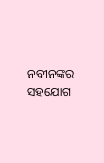ନବୀନଙ୍କର ସହଯୋଗ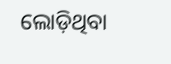ଲୋଡ଼ିଥିବା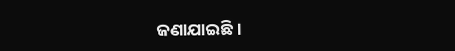ଜଣାଯାଇଛି ।